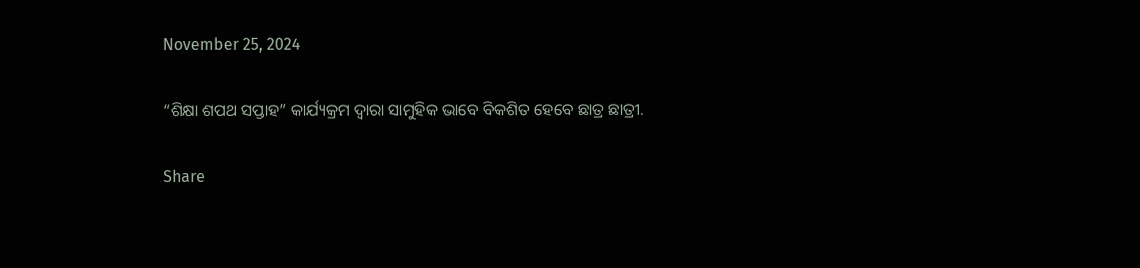November 25, 2024

“ଶିକ୍ଷା ଶପଥ ସପ୍ତାହ” କାର୍ଯ୍ୟକ୍ରମ ଦ୍ୱାରା ସାମୁହିକ ଭାବେ ବିକଶିତ ହେବେ ଛାତ୍ର ଛାତ୍ରୀ.

Share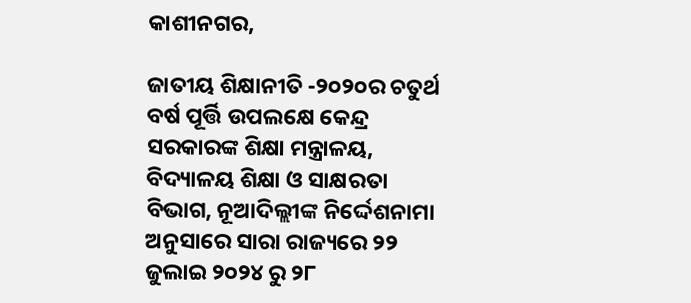କାଶୀନଗର,

ଜାତୀୟ ଶିକ୍ଷାନୀତି -୨୦୨୦ର ଚତୁର୍ଥ ବର୍ଷ ପୂର୍ତ୍ତି ଉପଲକ୍ଷେ କେନ୍ଦ୍ର ସରକାରଙ୍କ ଶିକ୍ଷା ମନ୍ତ୍ରାଳୟ, ବିଦ୍ୟାଳୟ ଶିକ୍ଷା ଓ ସାକ୍ଷରତା ବିଭାଗ, ନୂଆଦିଲ୍ଲୀଙ୍କ ନିର୍ଦ୍ଦେଶନାମା ଅନୁସାରେ ସାରା ରାଜ୍ୟରେ ୨୨ ଜୁଲାଇ ୨୦୨୪ ରୁ ୨୮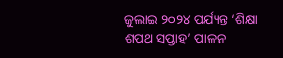ଜୁଲାଇ ୨୦୨୪ ପର୍ଯ୍ୟନ୍ତ ‘ଶିକ୍ଷା ଶପଥ ସପ୍ତାହ’ ପାଳନ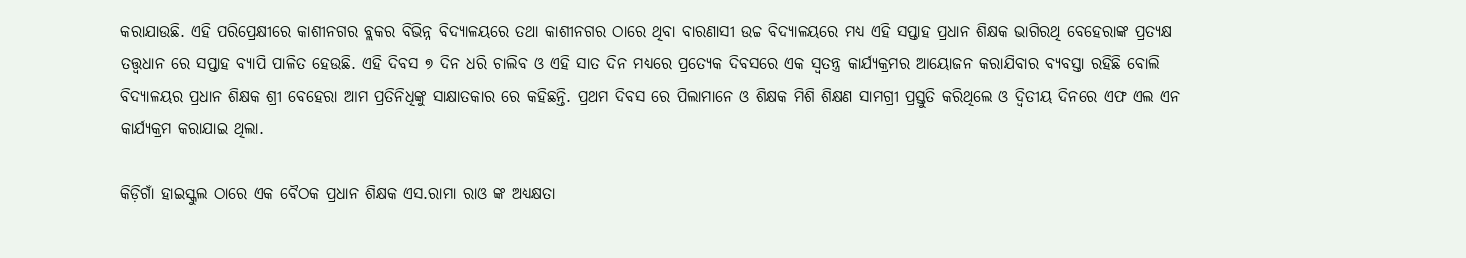କରାଯାଉଛି. ଏହି ପରିପ୍ରେକ୍ଷୀରେ କାଶୀନଗର ବ୍ଲକର ବିଭିନ୍ନ ବିଦ୍ୟାଳୟରେ ତଥା କାଶୀନଗର ଠାରେ ଥିବା ବାରଣାସୀ ଉଚ୍ଚ ବିଦ୍ୟାଳୟରେ ମଧ୍ୟ ଏହି ସପ୍ତାହ ପ୍ରଧାନ ଶିକ୍ଷକ ଭାଗିରଥି ବେହେରାଙ୍କ ପ୍ରତ୍ୟକ୍ଷ ତତ୍ତ୍ୱଧାନ ରେ ସପ୍ତାହ ବ୍ୟାପି ପାଳିତ ହେଉଛି. ଏହି ଦିବସ ୭ ଦିନ ଧରି ଚାଲିବ ଓ ଏହି ସାତ ଦିନ ମଧ୍ୟରେ ପ୍ରତ୍ୟେକ ଦିବସରେ ଏକ ସ୍ବତନ୍ତ୍ର କାର୍ଯ୍ୟକ୍ରମର ଆୟୋଜନ କରାଯିବାର ବ୍ୟବସ୍ତା ରହିଛି ବୋଲି ବିଦ୍ୟାଳୟର ପ୍ରଧାନ ଶିକ୍ଷକ ଶ୍ରୀ ବେହେରା ଆମ ପ୍ରତିନିଧିଙ୍କୁ ସାକ୍ଷାତକାର ରେ କହିଛନ୍ତି. ପ୍ରଥମ ଦିବସ ରେ ପିଲାମାନେ ଓ ଶିକ୍ଷକ ମିଶି ଶିକ୍ଷଣ ସାମଗ୍ରୀ ପ୍ରସ୍ତୁତି କରିଥିଲେ ଓ ଦ୍ଵିତୀୟ ଦିନରେ ଏଫ ଏଲ ଏନ କାର୍ଯ୍ୟକ୍ରମ କରାଯାଇ ଥିଲା.

କିଡ଼ିଗାଁ ହାଇସ୍କୁଲ ଠାରେ ଏକ ବୈଠକ ପ୍ରଧାନ ଶିକ୍ଷକ ଏସ.ରାମା ରାଓ ଙ୍କ ଅଧ୍ୟକ୍ଷତା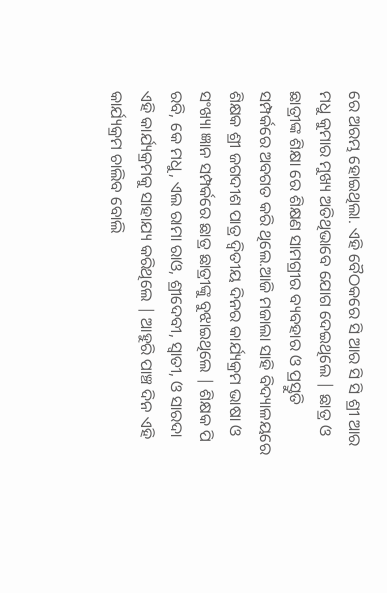ରେ ଅରମ୍ଭ ହୋଇଥିଲା. ଏହି ବୈଠକରେ ସି ଆର ସି ସି ଶ୍ରୀ ଆର ମଧୁ କୁମାର ମୁଖ୍ୟ ଅତିଥିଭାବେ ଯୋଗ ଦେଇଥିଲେ | ଛାତ୍ର ଓ ଛାତ୍ରୀଙ୍କ ଶିକ୍ଷା ରେ ଶିକ୍ଷଣ ସାମଗ୍ରୀର ବ୍ୟବହାର ଓ ପ୍ରସ୍ତୁତି ସମ୍ପର୍କରେ ଅବଗତ କରି ଥିଲେ.ଆଜି ମଜାଲା ସାହି ବିଦ୍ୟାଳୟରେ ଶିକ୍ଷକ ଶ୍ରୀ ଜଗଦୀଶ ପାତ୍ର ଦ୍ଵିତୀୟ ଦିନର କାର୍ଯ୍ୟକ୍ରମ ଭାଷା ଓ ସଂଖ୍ୟା ଜ୍ଞାନ ସମ୍ପର୍କରେ ଛାତ୍ର ଛାତ୍ରୀଙ୍କୁ ବୁଝାଇଥିଲେ | ଶିକ୍ଷକ ପି ରବି, କେ ମଧୁ, ଏଲ ରାମା ରାଓ, ଶ୍ରୀଦେବୀ, ସ୍ୱାତୀ, ଓ ସାରଦା ଏହି କାର୍ଯ୍ୟକ୍ରମକୁ ସାହାଯ୍ୟ କରିଥିଲେ | ଆହୁରି ପାଞ୍ଚ ଦିନ ଏହି କାର୍ଯ୍ୟକ୍ରମ ଚାଲିବ ବୋଲି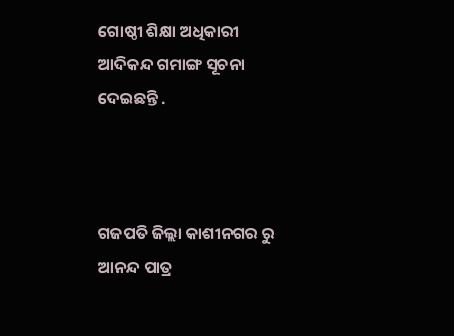ଗୋଷ୍ଠୀ ଶିକ୍ଷା ଅଧିକାରୀ ଆଦିକନ୍ଦ ଗମାଙ୍ଗ ସୂଚନା ଦେଇଛନ୍ତି .



ଗଜପତି ଜିଲ୍ଲା କାଶୀନଗର ରୁ ଆନନ୍ଦ ପାତ୍ର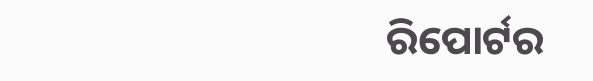ରିପୋର୍ଟର